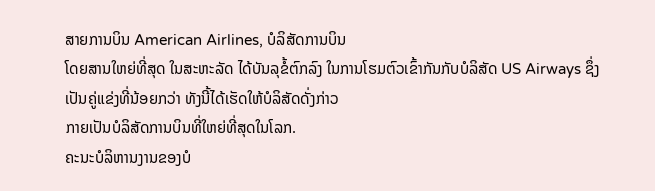ສາຍການບິນ American Airlines, ບໍລິສັດການບິນ
ໂດຍສານໃຫຍ່ທີ່ສຸດ ໃນສະຫະລັດ ໄດ້ບັນລຸຂໍ້ຕົກລົງ ໃນການໂຮມຕົວເຂົ້າກັນກັບບໍລິສັດ US Airways ຊຶ່ງ
ເປັນຄູ່ແຂ່ງທີ່ນ້ອຍກວ່າ ທັງນີ້ໄດ້ເຮັດໃຫ້ບໍລິສັດດັ່ງກ່າວ
ກາຍເປັນບໍລິສັດການບິນທີ່ໃຫຍ່ທີ່ສຸດໃນໂລກ.
ຄະນະບໍລິຫານງານຂອງບໍ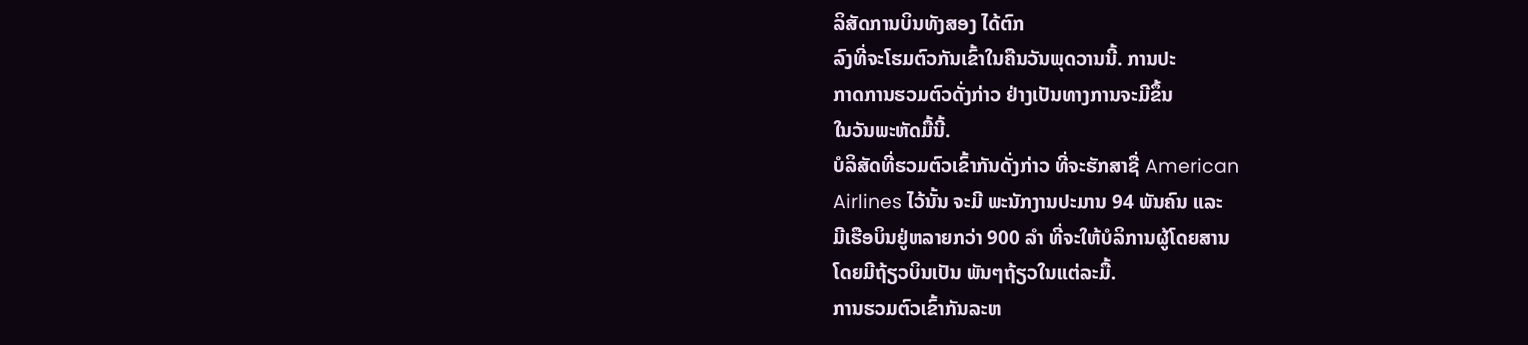ລິສັດການບິນທັງສອງ ໄດ້ຕົກ
ລົງທີ່ຈະໂຮມຕົວກັນເຂົ້າໃນຄືນວັນພຸດວານນີ້. ການປະ
ກາດການຮວມຕົວດັ່ງກ່າວ ຢ່າງເປັນທາງການຈະມີຂຶ້ນ
ໃນວັນພະຫັດມື້ນີ້.
ບໍລິສັດທີ່ຮວມຕົວເຂົ້າກັນດັ່ງກ່າວ ທີ່ຈະຮັກສາຊື່ American
Airlines ໄວ້ນັ້ນ ຈະມີ ພະນັກງານປະມານ 94 ພັນຄົນ ແລະ
ມີເຮືອບິນຢູ່ຫລາຍກວ່າ 900 ລໍາ ທີ່ຈະໃຫ້ບໍລິການຜູ້ໂດຍສານ
ໂດຍມີຖ້ຽວບິນເປັນ ພັນໆຖ້ຽວໃນແຕ່ລະມື້.
ການຮວມຕົວເຂົ້າກັນລະຫ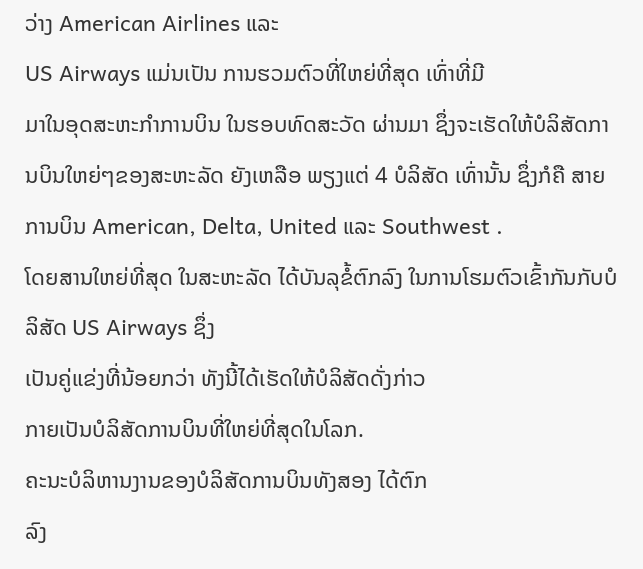ວ່າງ American Airlines ແລະ
US Airways ແມ່ນເປັນ ການຮວມຕົວທີ່ໃຫຍ່ທີ່ສຸດ ເທົ່າທີ່ມີ
ມາໃນອຸດສະຫະກໍາການບິນ ໃນຮອບທົດສະວັດ ຜ່ານມາ ຊຶ່ງຈະເຮັດໃຫ້ບໍລິສັດການບິນໃຫຍ່ໆຂອງສະຫະລັດ ຍັງເຫລືອ ພຽງແຕ່ 4 ບໍລິສັດ ເທົ່ານັ້ນ ຊຶ່ງກໍຄື ສາຍການບິນ American, Delta, United ແລະ Southwest .
ໂດຍສານໃຫຍ່ທີ່ສຸດ ໃນສະຫະລັດ ໄດ້ບັນລຸຂໍ້ຕົກລົງ ໃນການໂຮມຕົວເຂົ້າກັນກັບບໍລິສັດ US Airways ຊຶ່ງ
ເປັນຄູ່ແຂ່ງທີ່ນ້ອຍກວ່າ ທັງນີ້ໄດ້ເຮັດໃຫ້ບໍລິສັດດັ່ງກ່າວ
ກາຍເປັນບໍລິສັດການບິນທີ່ໃຫຍ່ທີ່ສຸດໃນໂລກ.
ຄະນະບໍລິຫານງານຂອງບໍລິສັດການບິນທັງສອງ ໄດ້ຕົກ
ລົງ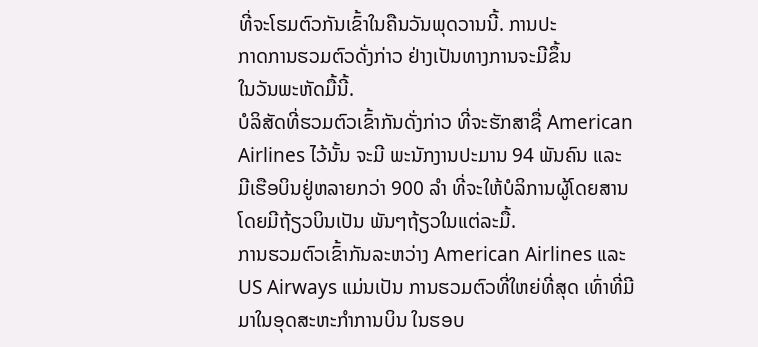ທີ່ຈະໂຮມຕົວກັນເຂົ້າໃນຄືນວັນພຸດວານນີ້. ການປະ
ກາດການຮວມຕົວດັ່ງກ່າວ ຢ່າງເປັນທາງການຈະມີຂຶ້ນ
ໃນວັນພະຫັດມື້ນີ້.
ບໍລິສັດທີ່ຮວມຕົວເຂົ້າກັນດັ່ງກ່າວ ທີ່ຈະຮັກສາຊື່ American
Airlines ໄວ້ນັ້ນ ຈະມີ ພະນັກງານປະມານ 94 ພັນຄົນ ແລະ
ມີເຮືອບິນຢູ່ຫລາຍກວ່າ 900 ລໍາ ທີ່ຈະໃຫ້ບໍລິການຜູ້ໂດຍສານ
ໂດຍມີຖ້ຽວບິນເປັນ ພັນໆຖ້ຽວໃນແຕ່ລະມື້.
ການຮວມຕົວເຂົ້າກັນລະຫວ່າງ American Airlines ແລະ
US Airways ແມ່ນເປັນ ການຮວມຕົວທີ່ໃຫຍ່ທີ່ສຸດ ເທົ່າທີ່ມີ
ມາໃນອຸດສະຫະກໍາການບິນ ໃນຮອບ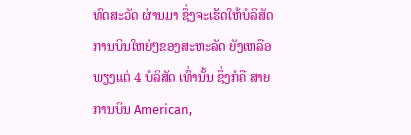ທົດສະວັດ ຜ່ານມາ ຊຶ່ງຈະເຮັດໃຫ້ບໍລິສັດການບິນໃຫຍ່ໆຂອງສະຫະລັດ ຍັງເຫລືອ ພຽງແຕ່ 4 ບໍລິສັດ ເທົ່ານັ້ນ ຊຶ່ງກໍຄື ສາຍການບິນ American,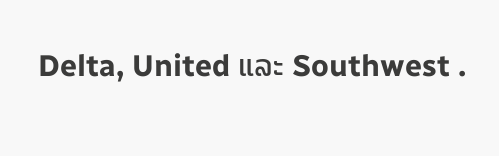Delta, United ແລະ Southwest .